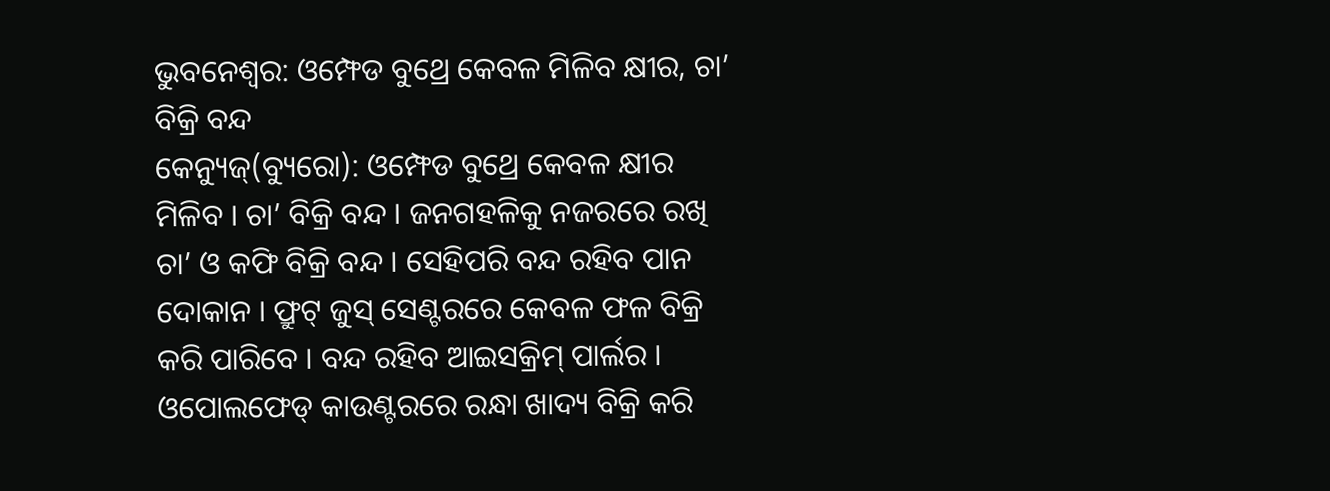ଭୁବନେଶ୍ବର: ଓମ୍ଫେଡ ବୁଥ୍ରେ କେବଳ ମିଳିବ କ୍ଷୀର, ଚା’ ବିକ୍ରି ବନ୍ଦ
କେନ୍ୟୁଜ୍(ବ୍ୟୁରୋ): ଓମ୍ଫେଡ ବୁଥ୍ରେ କେବଳ କ୍ଷୀର ମିଳିବ । ଚା’ ବିକ୍ରି ବନ୍ଦ । ଜନଗହଳିକୁ ନଜରରେ ରଖି ଚା’ ଓ କଫି ବିକ୍ରି ବନ୍ଦ । ସେହିପରି ବନ୍ଦ ରହିବ ପାନ ଦୋକାନ । ଫ୍ରୁଟ୍ ଜୁସ୍ ସେଣ୍ଟରରେ କେବଳ ଫଳ ବିକ୍ରି କରି ପାରିବେ । ବନ୍ଦ ରହିବ ଆଇସକ୍ରିମ୍ ପାର୍ଲର । ଓପୋଲଫେଡ୍ କାଉଣ୍ଟରରେ ରନ୍ଧା ଖାଦ୍ୟ ବିକ୍ରି କରି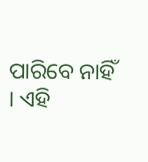ପାରିବେ ନାହିଁ । ଏହି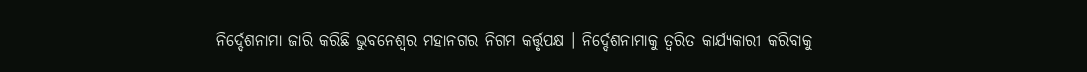ନିର୍ଦ୍ଦେଶନାମା ଜାରି କରିଛି ଭୁବନେଶ୍ୱର ମହାନଗର ନିଗମ କର୍ତ୍ତୃପକ୍ଷ । ନିର୍ଦ୍ଦେଶନାମାକୁ ତ୍ୱରିତ କାର୍ଯ୍ୟକାରୀ କରିବାକୁ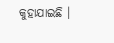କୁହାଯାଇଛି ।